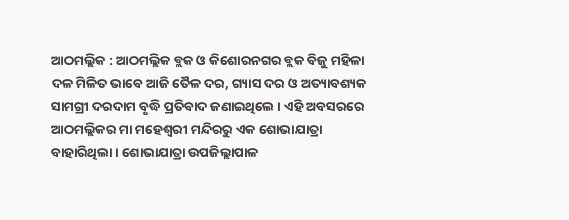ଆଠମଲ୍ଲିକ : ଆଠମଲ୍ଲିକ ବ୍ଲକ ଓ କିଶୋରନଗର ବ୍ଲକ ବିଜୁ ମହିଳା ଦଳ ମିଳିତ ଭାବେ ଆଜି ତୈଳ ଦର, ଗ୍ୟାସ ଦର ଓ ଅତ୍ୟାବଶ୍ୟକ ସାମଗ୍ରୀ ଦରଦାମ ବୃଦ୍ଧି ପ୍ରତିବାଦ ଜଣାଇଥିଲେ । ଏହି ଅବସରରେ ଆଠମଲ୍ଲିକର ମା ମହେଶ୍ୱରୀ ମନ୍ଦିରରୁ ଏକ ଶୋଭାଯାତ୍ରା ବାହାରିଥିଲା । ଶୋଭାଯାତ୍ରା ଉପଜିଲ୍ଲାପାଳ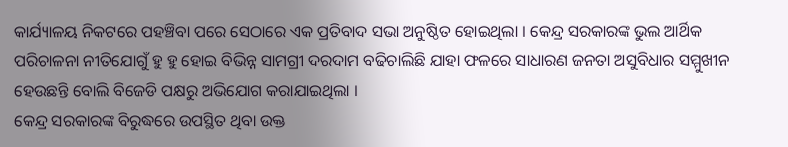କାର୍ଯ୍ୟାଳୟ ନିକଟରେ ପହଞ୍ଚିବା ପରେ ସେଠାରେ ଏକ ପ୍ରତିବାଦ ସଭା ଅନୁଷ୍ଠିତ ହୋଇଥିଲା । କେନ୍ଦ୍ର ସରକାରଙ୍କ ଭୁଲ ଆର୍ଥିକ ପରିଚାଳନା ନୀତିଯୋଗୁଁ ହୁ ହୁ ହୋଇ ବିଭିନ୍ନ ସାମଗ୍ରୀ ଦରଦାମ ବଢିଚାଲିଛି ଯାହା ଫଳରେ ସାଧାରଣ ଜନତା ଅସୁବିଧାର ସମ୍ମୁଖୀନ ହେଉଛନ୍ତି ବୋଲି ବିଜେଡି ପକ୍ଷରୁ ଅଭିଯୋଗ କରାଯାଇଥିଲା ।
କେନ୍ଦ୍ର ସରକାରଙ୍କ ବିରୁଦ୍ଧରେ ଉପସ୍ଥିତ ଥିବା ଉକ୍ତ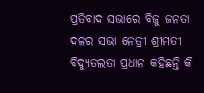ପ୍ରତିବାଦ ସଭାରେ ବିଜୁ ଜନତା ଦଳର ସଭା ନେତ୍ରୀ ଶ୍ରୀମତୀ ବିଦ୍ୟୁତଲତା ପ୍ରଧାନ କହିଛନ୍ତି କି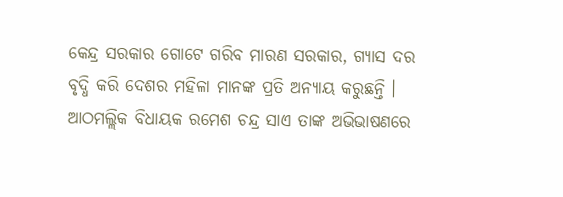କେନ୍ଦ୍ର ସରକାର ଗୋଟେ ଗରିବ ମାରଣ ସରକାର, ଗ୍ୟାସ ଦର ବୃଦ୍ଧି କରି ଦେଶର ମହିଳା ମାନଙ୍କ ପ୍ରତି ଅନ୍ୟାୟ କରୁଛନ୍ତି । ଆଠମଲ୍ଲିକ ବିଧାୟକ ରମେଶ ଚନ୍ଦ୍ର ସାଏ ତାଙ୍କ ଅଭିଭାଷଣରେ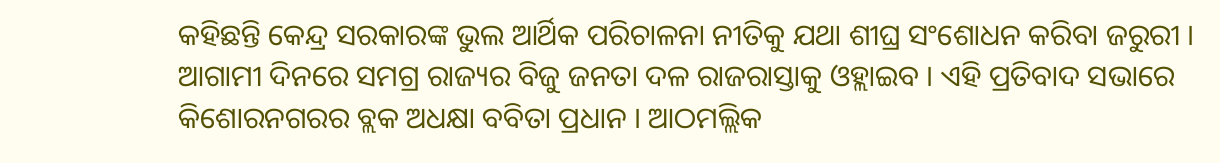କହିଛନ୍ତି କେନ୍ଦ୍ର ସରକାରଙ୍କ ଭୁଲ ଆର୍ଥିକ ପରିଚାଳନା ନୀତିକୁ ଯଥା ଶୀଘ୍ର ସଂଶୋଧନ କରିବା ଜରୁରୀ । ଆଗାମୀ ଦିନରେ ସମଗ୍ର ରାଜ୍ୟର ବିଜୁ ଜନତା ଦଳ ରାଜରାସ୍ତାକୁ ଓହ୍ଲାଇବ । ଏହି ପ୍ରତିବାଦ ସଭାରେ କିଶୋରନଗରର ବ୍ଲକ ଅଧକ୍ଷା ବବିତା ପ୍ରଧାନ । ଆଠମଲ୍ଲିକ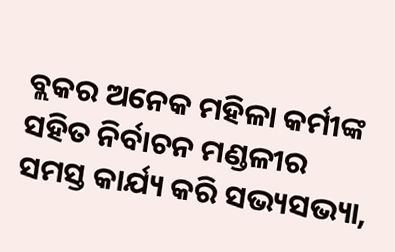ବ୍ଲକର ଅନେକ ମହିଳା କର୍ମୀଙ୍କ ସହିତ ନିର୍ବାଚନ ମଣ୍ଡଳୀର ସମସ୍ତ କାର୍ଯ୍ୟ କରି ସଭ୍ୟସଭ୍ୟା,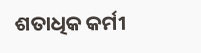ଶତାଧିକ କର୍ମୀ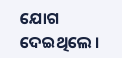ଯୋଗ ଦେଇଥିଲେ ।